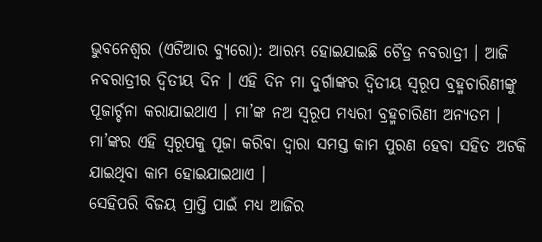ଭୁବନେଶ୍ୱର (ଏଟିଆର ବ୍ୟୁରୋ): ଆରମ୍ଭ ହୋଇଯାଇଛି ଚୈତ୍ର ନବରାତ୍ରୀ । ଆଜି ନବରାତ୍ରୀର ଦ୍ୱିତୀୟ ଦିନ । ଏହି ଦିନ ମା ଦୁର୍ଗାଙ୍କର ଦ୍ୱିତୀୟ ସ୍ୱରୂପ ବ୍ରହ୍ମଚାରିଣୀଙ୍କୁ ପୂଜାର୍ଚ୍ଚନା କରାଯାଇଥାଏ । ମା’ଙ୍କ ନଅ ସ୍ୱରୂପ ମଧ୍ୟରୀ ବ୍ରହ୍ମଚାରିଣୀ ଅନ୍ୟତମ । ମା’ଙ୍କର ଏହି ସ୍ୱରୂପକୁ ପୂଜା କରିବା ଦ୍ୱାରା ସମସ୍ତ କାମ ପୁରଣ ହେବା ସହିତ ଅଟକି ଯାଇଥିବା କାମ ହୋଇଯାଇଥାଏ ।
ସେହିପରି ବିଜୟ ପ୍ରାପ୍ତି ପାଇଁ ମଧ୍ୟ ଆଜିର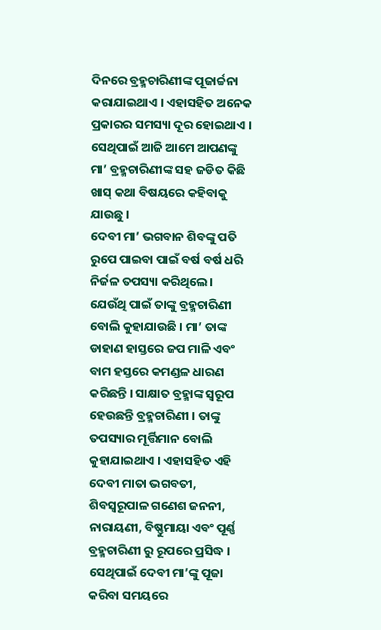ଦିନରେ ବ୍ରହ୍ମଚାରିଣୀଙ୍କ ପୂଜାର୍ଚ୍ଚନା କରାଯାଇଥାଏ । ଏହାସହିତ ଅନେକ ପ୍ରକାରର ସମସ୍ୟା ଦୂର ହୋଇଥାଏ । ସେଥିପାଇଁ ଆଜି ଆମେ ଆପଣଙ୍କୁ ମା’ ବ୍ରହ୍ମଚାରିଣୀଙ୍କ ସହ ଜଡିତ କିଛି ଖାସ୍ କଥା ବିଷୟରେ କହିବାକୁ ଯାଉଛୁ ।
ଦେବୀ ମା’ ଭଗବାନ ଶିବଙ୍କୁ ପତି ରୁପେ ପାଇବା ପାଇଁ ବର୍ଷ ବର୍ଷ ଧରି ନିର୍ଜଳ ତପସ୍ୟା କରିଥିଲେ । ଯେଉଁଥି ପାଇଁ ତାଙ୍କୁ ବ୍ରହ୍ମଚାରିଣୀ ବୋଲି କୁହାଯାଉଛି । ମା’ ତାଙ୍କ ଡାହାଣ ହାସ୍ତରେ ଜପ ମାଳି ଏବଂ ବାମ ହସ୍ତରେ କମଣ୍ଡଳ ଧାରଣ କରିଛନ୍ତି । ସାକ୍ଷାତ ବ୍ରହ୍ମାଙ୍କ ସ୍ୱରୂପ ହେଉଛନ୍ତି ବ୍ରହ୍ମଚାରିଣୀ । ତାଙ୍କୁ ତପସ୍ୟାର ମୂର୍ତ୍ତିମାନ ବୋଲି କୁହାଯାଇଥାଏ । ଏହାସହିତ ଏହି ଦେବୀ ମାତା ଭଗବତୀ, ଶିବସ୍ୱରୂପାଳ ଗଣେଶ ଜନନୀ, ନାରାୟଣୀ, ବିଷ୍ଣୁମାୟା ଏବଂ ପୂର୍ଣ୍ଣ ବ୍ରହ୍ମଚାରିଣୀ ରୁ ରୂପରେ ପ୍ରସିଦ୍ଧ ।
ସେଥିପାଇଁ ଦେବୀ ମା’ଙ୍କୁ ପୂଜା କରିବା ସମୟରେ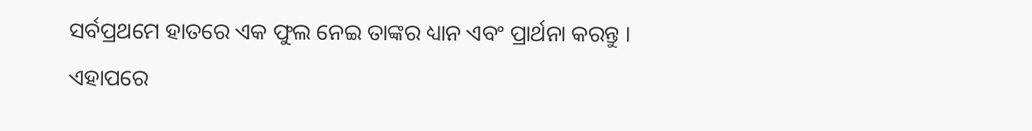ସର୍ବପ୍ରଥମେ ହାତରେ ଏକ ଫୁଲ ନେଇ ତାଙ୍କର ଧ୍ୟାନ ଏବଂ ପ୍ରାର୍ଥନା କରନ୍ତୁ । ଏହାପରେ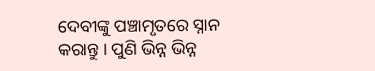ଦେବୀଙ୍କୁ ପଞ୍ଚାମୃତରେ ସ୍ନାନ କରାନ୍ତୁ । ପୁଣି ଭିନ୍ନ ଭିନ୍ନ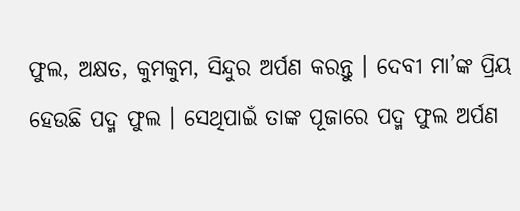ଫୁଲ, ଅକ୍ଷତ, କୁମକୁମ, ସିନ୍ଦୁର ଅର୍ପଣ କରନ୍ତୁ । ଦେବୀ ମା’ଙ୍କ ପ୍ରିୟ ହେଉଛି ପଦ୍ମ ଫୁଲ । ସେଥିପାଇଁ ତାଙ୍କ ପୂଜାରେ ପଦ୍ମ ଫୁଲ ଅର୍ପଣ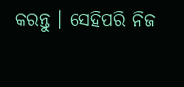କରନ୍ତୁ । ସେହିପରି ନିଜ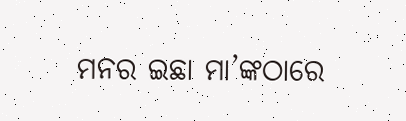ମନର ଇଛା ମା’ଙ୍କଠାରେ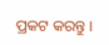ପ୍ରକଟ କରନ୍ତୁ ।